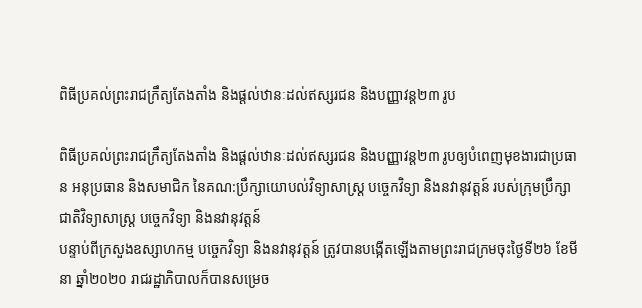ពិធីប្រគល់ព្រះរាជក្រឹត្យតែងតាំង និងផ្ដល់ឋានៈដល់ឥស្សរជន និងបញ្ញាវន្ត២៣ រូប

ពិធីប្រគល់ព្រះរាជក្រឹត្យតែងតាំង និងផ្ដល់ឋានៈដល់ឥស្សរជន និងបញ្ញាវន្ត២៣ រូបឲ្យបំពេញមុខងារជាប្រធាន អនុប្រធាន និងសមាជិក នៃគណ:ប្រឹក្សាយោបល់វិទ្យាសាស្ត្រ បច្ចេកវិទ្យា និងនវានុវត្តន៍ របស់ក្រុមប្រឹក្សាជាតិវិទ្យាសាស្ត្រ បច្ចេកវិទ្យា និងនវានុវត្តន៍
បន្ទាប់ពីក្រសួងឧស្សាហកម្ម បច្ចេកវិទ្យា និងនវានុវត្តន៍ ត្រូវបានបង្កេីតឡេីងតាមព្រះរាជក្រមចុះថ្ងៃទី២៦ ខែមីនា ឆ្នាំ២០២០ រាជរដ្ឋាភិបាលក៏បានសម្រេច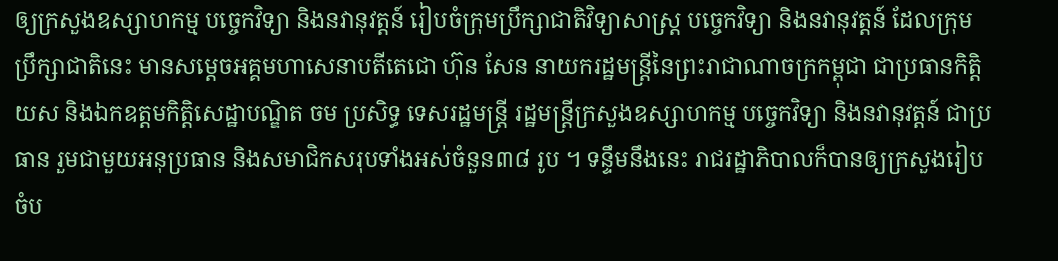ឲ្យក្រសួងឧស្សាហកម្ម បច្ចេកវិទ្យា និងនវានុវត្តន៍ រៀបចំក្រុមប្រឹក្សាជាតិវិទ្យាសាស្ត្រ បច្ចេកវិទ្យា និងនវានុវត្តន៍ ដែលក្រុមប្រឹក្សាជាតិនេះ មានសម្តេចអគ្គមហាសេនាបតីតេជោ ហ៊ុន សែន នាយករដ្ឋមន្ត្រីនៃព្រះរាជាណាចក្រកម្ពុជា ជាប្រធានកិត្តិយស និងឯកឧត្តមកិត្តិសេដ្ឋាបណ្ឌិត ចម ប្រសិទ្ធ ទេសរដ្ឋមន្រ្តី រដ្ឋមន្ត្រីក្រសួងឧស្សាហកម្ម បច្ចេកវិទ្យា និងនវានុវត្តន៍ ជាប្រធាន រួមជាមួយអនុប្រធាន និងសមាជិកសរុបទាំងអស់ចំនួន៣៨ រូប ។ ទន្ទឹមនឹងនេះ រាជរដ្ឋាភិបាលក៏បានឲ្យក្រសួងរៀបចំប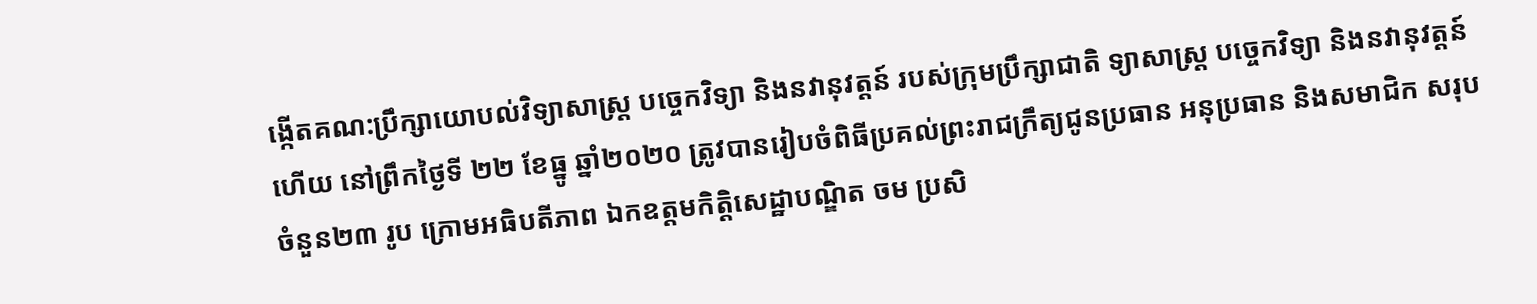ង្កេីតគណ:ប្រឹក្សាយោបល់វិទ្យាសាស្ត្រ បច្ចេកវិទ្យា និងនវានុវត្តន៍ របស់ក្រុមប្រឹក្សាជាតិ ទ្យាសាស្ត្រ បច្ចេកវិទ្យា និងនវានុវត្តន៍ ហេីយ នៅព្រឹកថ្ងៃទី ២២ ខែធ្នូ ឆ្នាំ២០២០ ត្រូវបានរៀបចំពិធីប្រគល់ព្រះរាជក្រឹត្យជូនប្រធាន អនុប្រធាន និងសមាជិក សរុបចំនួន២៣ រូប ក្រោមអធិបតីភាព ឯកឧត្តមកិត្តិសេដ្ឋាបណ្ឌិត ចម ប្រសិ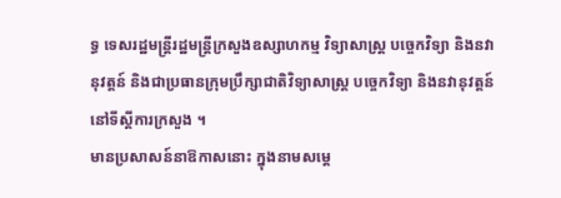ទ្ធ ទេសរដ្ឋមន្រ្តីរដ្ឋមន្ត្រីក្រសួងឧស្សាហកម្ម វិទ្យាសាស្ត្រ បច្ចេកវិទ្យា និងនវានុវត្តន៍ និងជាប្រធានក្រុមប្រឹក្សាជាតិវិទ្យាសាស្ត្រ បច្ចេកវិទ្យា និងនវានុវត្តន៍ នៅទីស្តីការក្រសួង ។
មានប្រសាសន៍នាឱកាសនោះ ក្នុងនាមសម្តេ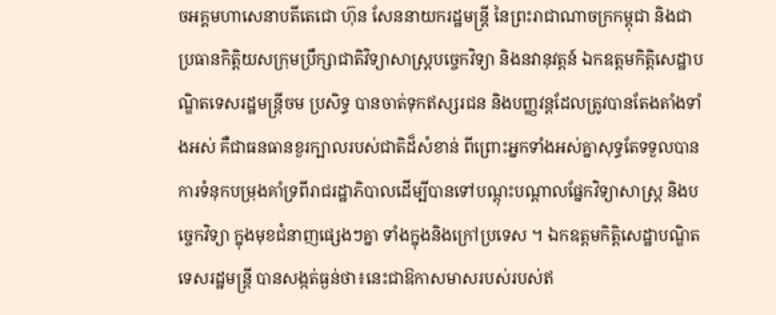ចអគ្គមហាសេនាបតីតេជោ ហ៊ុន សែននាយករដ្ឋមន្ត្រី នៃព្រះរាជាណាចក្រកម្ពុជា និងជាប្រធានកិត្តិយសក្រុមប្រឹក្សាជាតិវិទ្យាសាស្ត្របច្ចេកវិទ្យា និងនវានុវត្តន៍ ឯកឧត្តមកិត្តិសេដ្ឋាបណ្ឌិតទេសរដ្ឋមន្រ្តីចម ប្រសិទ្ធ បានចាត់ទុកឥស្សរជន និងបញ្ញវន្តដែលត្រូវបានតែងតាំងទាំងអស់ គឺជាធនធានខួរក្បាលរបស់ជាតិដ៏សំខាន់ ពីព្រោះអ្នកទាំងអស់គ្នាសុទ្ធតែទទួលបានការទំនុកបម្រុងគាំទ្រពីរាជរដ្ឋាភិបាលដេីម្បីបានទៅបណ្តុះបណ្តាលផ្នែកវិទ្យាសាស្ត្រ និងបច្ចេកវិទ្យា ក្នុងមុខជំនាញផ្សេងៗគ្នា ទាំងក្នុងនិងក្រៅប្រទេស ។ ឯកឧត្ដមកិត្តិសេដ្ឋាបណ្ឌិតទេសរដ្ឋមន្រ្តី បានសង្កត់ធ្ងន់ថា៖នេះជាឱកាសមាសរបស់របស់ឥ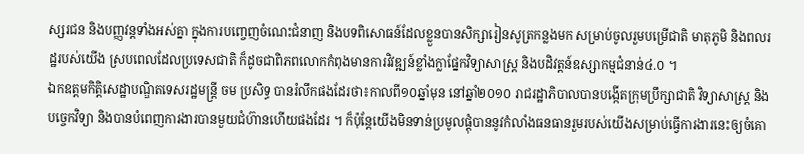ស្សរជន និងបញ្ញវន្តទាំងអស់គ្នា ក្នុងការបញ្ចេញចំណេះជំនាញ និងបទពិសោធន៍ដែលខ្លួនបានសិក្សារៀនសូត្រកន្លងមក សម្រាប់ចូលរួមបម្រេីជាតិ មាតុភូមិ និងពលរដ្ឋរបស់យេីង ស្របពេលដែលប្រទេសជាតិ ក៏ដូចជាពិភពលោកកំពុងមានការវិវឌ្ឍន៍ខ្លាំងក្លាផ្នែកវិទ្យាសាស្ត្រ និងបដិវត្តន៍ឧស្សាកម្មជំនាន់៤.០ ។
ឯកឧត្ដមកិត្តិសេដ្ឋាបណ្ឌិតទេសរដ្ឋមន្រ្តី ចម ប្រសិទ្ធ បានរំលឹកផងដែរថា៖កាលពី១០ឆ្នាំមុន នៅឆ្នាំ២០១០ រាជរដ្ឋាភិបាលបានបង្កេីតក្រុមប្រឹក្សាជាតិ វិទ្យាសាស្ត្រ និងបច្ចេកវិទ្យា និងបានបំពេញការងារបានមួយជំហ៊ានហេីយផងដែរ ។ ក៏ប៉ុន្តែយេីងមិនទាន់ប្រមូលផ្តុំបាននូវកំលាំងធនធានរួមរបស់យេីងសម្រាប់ធ្វេីការងារនេះឲ្យចំគោ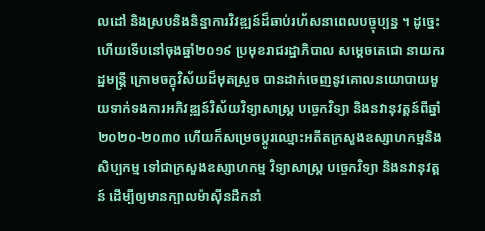លដៅ និងស្របនិងនិន្នាការវិវឌ្ឍន៍ដ៏ឆាប់រហ័សនាពេលបច្ចុប្បន្ន ។ ដូច្នេះហេីយទេីបនៅចុងឆ្នាំ២០១៩ ប្រមុខរាជរដ្ឋាភិបាល សម្តេចតេជោ នាយករដ្ឋមន្ត្រី ក្រោមចក្ខុវិស័យដ៏មុតស្រួច បានដាក់ចេញនូវគោលនយោបាយមួយទាក់ទងការអភិវឌ្ឍន៍វិស័យវិទ្យាសាស្ត្រ បច្ចេកវិទ្យា និងនវានុវត្តន៍ពីឆ្នាំ២០២០-២០៣០ ហេីយក៏សម្រេចប្តូរឈ្មោះអតីតក្រសួងឧស្សាហកម្មនិងសិប្បកម្ម ទៅជាក្រសួងឧស្សាហកម្ម វិទ្យាសាស្ត្រ បច្ចេកវិទ្យា និងនវានុវត្តន៍ ដេីម្បីឲ្យមានក្បាលម៉ាសុីនដឹកនាំ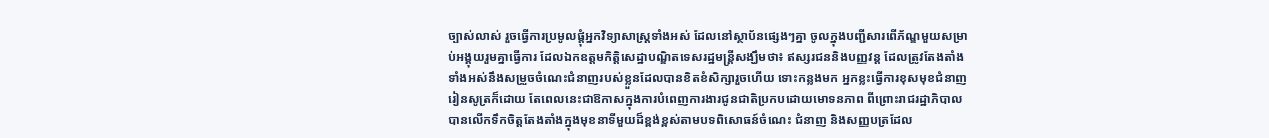ច្បាស់លាស់ រួចធ្វេីការប្រមូលផ្តុំអ្នកវិទ្យាសាស្ត្រទាំងអស់ ដែលនៅស្ថាប័នផ្សេងៗគ្នា ចូលក្នុងបញ្ជីសារពេីភ័ណ្ឌមួយសម្រាប់អង្គុយរួមគ្នាធ្វេីការ ដែលឯកឧត្តមកិត្តិសេដ្ឋាបណ្ឌិតទេសរដ្ឋមន្ត្រីសង្ឃឹមថា៖ ឥស្សរជននិងបញ្ញវន្ត ដែលត្រូវតែងតាំងទាំងអស់នឹងសម្រួចចំណេះជំនាញរបស់ខ្លួនដែលបានខិតខំសិក្សារួចហេីយ ទោះកន្លងមក អ្នកខ្លះធ្វេីការខុសមុខជំនាញរៀនសូត្រក៏ដោយ តែពេលនេះជាឱកាសក្នុងការបំពេញការងារជូនជាតិប្រកបដោយមោទនភាព ពីព្រោះរាជរដ្ឋាភិបាល បានលេីកទឹកចិត្តតែងតាំងក្នុងមុខនាទីមួយដ៏ខ្ពង់ខ្ពស់តាមបទពិសោធន៍ចំណេះ ជំនាញ និងសញ្ញបត្រដែល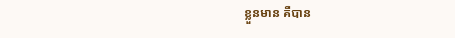ខ្លួនមាន គឺបាន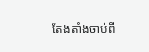តែងតាំងចាប់ពី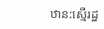ឋាន:ស្មេីរដ្ឋ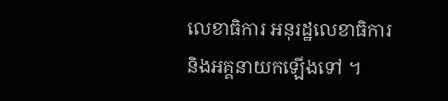លេខាធិការ អនុរដ្ឋលេខាធិការ និងអគ្គនាយកឡេីងទៅ ។